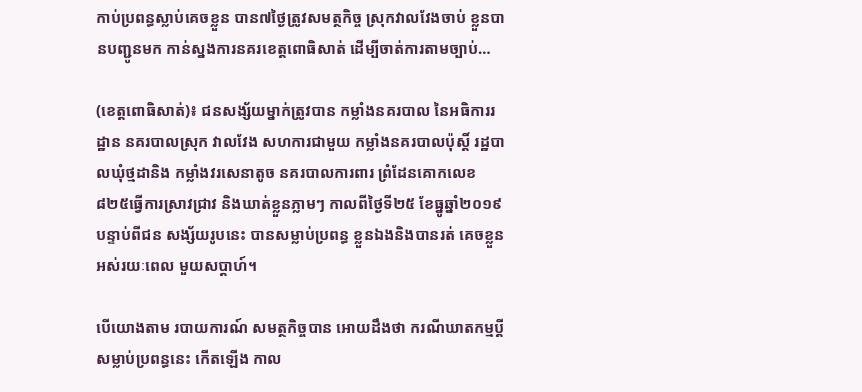កាប់ប្រពន្ធស្លាប់គេចខ្លួន បាន៧ថ្ងៃត្រូវសមត្ថកិច្ច ស្រុកវាលវែងចាប់ ខ្លួនបានបញ្ជូនមក កាន់ស្នងការនគរខេត្តពោធិសាត់ ដើម្បីចាត់ការតាមច្បាប់…

(ខេត្តពោធិសាត់)៖ ជនសង្ស័យម្នាក់ត្រូវបាន កម្លាំងនគរបាល នៃអធិការរដ្ឋាន នគរបាលស្រុក វាលវែង សហការជាមួយ កម្លាំងនគរបាលប៉ុស្តិ៍ រដ្ឋបាលឃុំថ្មដានិង កម្លាំងវរសេនាតូច នគរបាលការពារ ព្រំដែនគោកលេខ ៨២៥ធ្វើការស្រាវជ្រាវ និងឃាត់ខ្លួនភ្លាមៗ កាលពីថ្ងៃទី២៥ ខែធ្នូឆ្នាំ២០១៩ បន្ទាប់ពីជន សង្ស័យរូបនេះ បានសម្លាប់ប្រពន្ធ ខ្លួនឯងនិងបានរត់ គេចខ្លួនអស់រយៈពេល មួយសប្តាហ៍។

បើយោងតាម របាយការណ៍ សមត្ថកិច្ចបាន អោយដឹងថា ករណីឃាតកម្មប្តី សម្លាប់ប្រពន្ធនេះ កើតឡើង កាល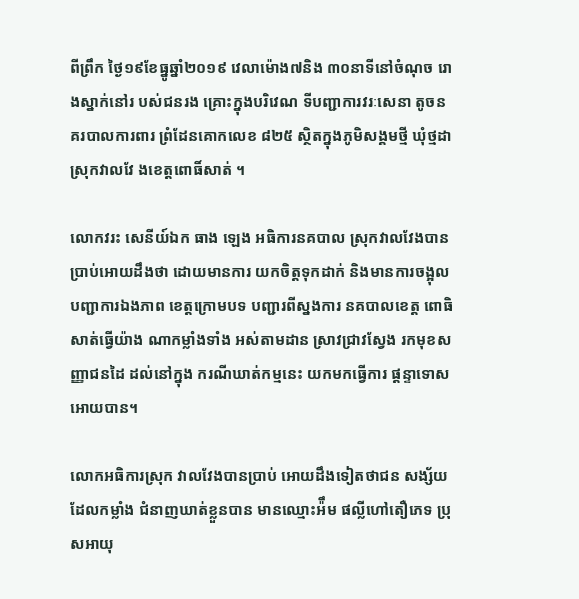ពីព្រឹក ថ្ងៃ១៩ខែធ្នូឆ្នាំ២០១៩ វេលាម៉ោង៧និង ៣០នាទីនៅចំណុច រោងស្នាក់នៅរ បស់ជនរង គ្រោះក្នុងបរិវេណ ទីបញ្ជាការវរៈសេនា តូចនគរបាលការពារ ព្រំដែនគោកលេខ ៨២៥ ស្ថិតក្នុងភូមិសង្គមថ្មី ឃុំថ្មដា ស្រុកវាលវែ ងខេត្តពោធិ៍សាត់ ។

លោកវរះ សេនីយ៍ឯក ធាង ឡេង អធិការនគបាល ស្រុកវាលវែងបាន ប្រាប់អោយដឹងថា ដោយមានការ យកចិត្តទុកដាក់ និងមានការចង្អុល បញ្ជាការឯងភាព ខេត្តក្រោមបទ បញ្ជារពីស្នងការ នគបាលខេត្ត ពោធិសាត់ធ្វើយ៉ាង ណាកម្លាំងទាំង អស់តាមដាន ស្រាវជ្រាវស្វែង រកមុខសញ្ញាជនដៃ ដល់នៅក្នុង ករណីឃាត់កម្មនេះ យកមកធ្វើការ ផ្តន្ទាទោសអោយបាន។

លោកអធិការស្រុក វាលវែងបានប្រាប់ អោយដឹងទៀតថាជន សង្ស័យដែលកម្លាំង ជំនាញឃាត់ខ្លួនបាន មានឈ្មោះអ៉ឹម ផល្លីហៅតឿភេទ ប្រុសអាយុ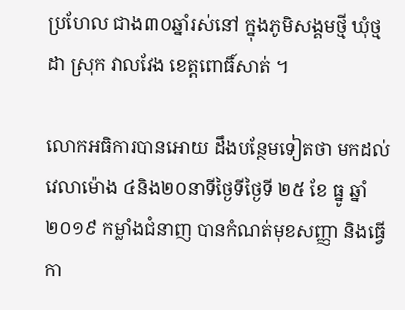ប្រហែល ជាង៣០ឆ្នាំរស់នៅ ក្នុងភូមិសង្គមថ្មី ឃុំថ្មដា ស្រុក វាលវែង ខេត្តពោធិ៍សាត់ ។

លោកអធិការបានអោយ ដឹងបន្ថែមទៀតថា មកដល់វេលាម៉ោង ៤និង២០នាទីថ្ងៃទីថ្ងៃទី ២៥ ខែ ធ្នូ ឆ្នាំ ២០១៩ កម្លាំងជំនាញ បានកំណត់មុខសញ្ញា និងធ្វើកា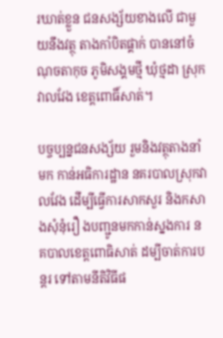រឃាត់ខ្លួន ជនសង្ស័យខាងលើ ជាមួយនឹងវត្ថុ តាងកាំបិតផ្គាក់ បាននៅចំណុចតាកុច ភូមិសង្គមថ្មី ឃំុថ្មដា ស្រុកវាលវែង ខេត្តពោធិ៍សាត់។

បច្ចប្បន្នជនសង្ស័យ រួមនិងវត្ថុតាងនាំមក កាន់អធិការដ្ឋាន នគរបាលស្រុកវាលវែង ដើម្បីធ្វើការសាកសួរ និងកសាងសុំនុំរឿ ងបញ្ជូនមកកាន់ស្នងការ នគបាលខេត្តពោធិសាត់ ដម្បីចាត់ការបន្តរ ទៅតាមនីតិវិធីផ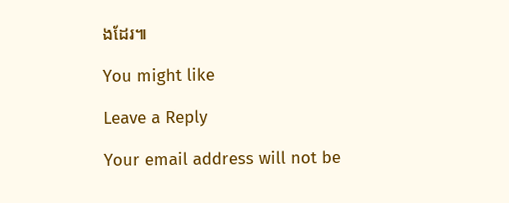ងដែរ៕

You might like

Leave a Reply

Your email address will not be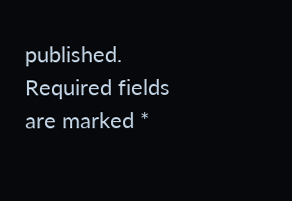published. Required fields are marked *